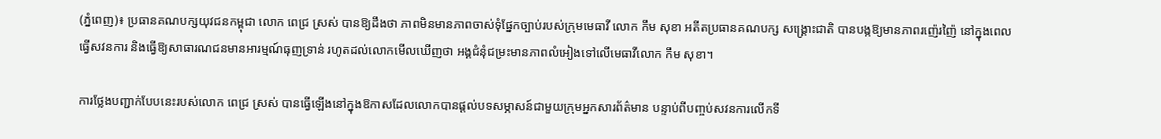(ភ្នំពេញ)៖ ប្រធានគណបក្សយុវជនកម្ពុជា លោក ពេជ្រ ស្រស់ បានឱ្យដឹងថា ភាពមិនមានភាពចាស់ទុំផ្នែកច្បាប់របស់ក្រុមមេធាវី លោក កឹម សុខា អតីតប្រធានគណបក្ស សង្គ្រោះជាតិ បានបង្កឱ្យមានភាពរញ៉េរញ៉ៃ នៅក្នុងពេលធ្វើសវនការ និងធ្វើឱ្យសាធារណជនមានអារម្មណ៍ធុញទ្រាន់ រហូតដល់លោកមើលឃើញថា អង្គជំនុំជម្រះមានភាពលំអៀងទៅលើមេធាវីលោក កឹម សុខា។

ការថ្លែងបញ្ជាក់បែបនេះរបស់លោក ពេជ្រ ស្រស់ បានធ្វើឡើងនៅក្នុងឱកាសដែលលោកបានផ្តល់បទសម្ភាសន៍ជាមួយក្រុមអ្នកសារព័ត៌មាន បន្ទាប់ពីបញ្ចប់សវនការលើកទី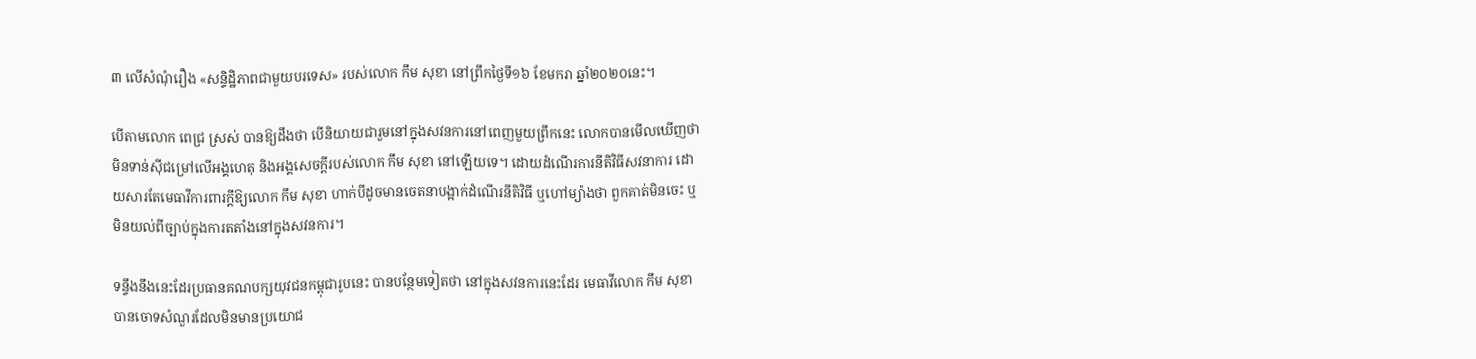៣ លើសំណុំរឿង «សន្ទិដ្ឋិភាពជាមួយបរទេស» របស់លោក កឹម សុខា នៅព្រឹកថ្ងៃទី១៦ ខែមករា ឆ្នាំ២០២០នេះ។

បើតាមលោក ពេជ្រ ស្រស់ បានឱ្យដឹងថា បើនិយាយជារួមនៅក្នុងសវនការនៅពេញមួយព្រឹកនេះ លោកបានមើលឃើញថា មិនទាន់ស៊ីជម្រៅលើអង្គហេតុ និងអង្គសេចក្តីរបស់លោក កឹម សុខា នៅឡើយទេ។ ដោយដំណើរការនីតិវិធីសវនាការ ដោយសារតែមេធាវីការពារក្តីឱ្យលោក កឹម សុខា ហាក់បីដូចមានចេតនាបង្អាក់ដំណើរនីតិវិធី ឬហៅម្យ៉ាងថា ពួកគាត់មិនចេះ ឬមិនយល់ពីច្បាប់ក្នុងការតតាំងនៅក្នុងសវនការ។

ទន្ទឹងនឹងនេះដែរប្រធានគណបក្សយុវជនកម្ពុជារូបនេះ បានបន្ថែមទៀតថា នៅក្នុងសវនការនេះដែរ មេធាវីលោក កឹម សុខា បានចោទសំណួរដែលមិនមានប្រយោជ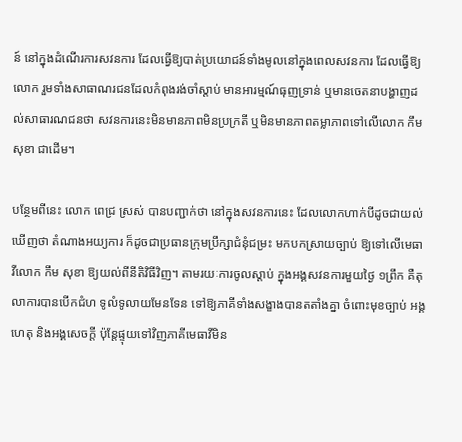ន៍ នៅក្នុងដំណើរការសវនការ ដែលធ្វើឱ្យបាត់ប្រយោជន៍ទាំងមូលនៅក្នុងពេលសវនការ ដែលធ្វើឱ្យលោក រួមទាំងសាធាណរជនដែលកំពុងរង់ចាំស្តាប់ មានអារម្មណ៍ធុញទ្រាន់ ឬមានចេតនាបង្ហាញដល់សាធារណជនថា សវនការនេះមិនមានភាពមិនប្រក្រតី ឬមិនមានភាពតម្លាភាពទៅលើលោក កឹម សុខា ជាដើម។

បន្ថែមពីនេះ លោក ពេជ្រ ស្រស់ បានបញ្ជាក់ថា នៅក្នុងសវនការនេះ ដែលលោកហាក់បីដូចជាយល់ឃើញថា តំណាងអយ្យការ ក៏ដូចជាប្រធានក្រុមប្រឹក្សាជំនុំជម្រះ មកបកស្រាយច្បាប់ ឱ្យទៅលើមេធាវីលោក កឹម សុខា ឱ្យយល់ពីនីតិវិធីវិញ។ តាមរយៈការចូលស្តាប់ ក្នុងអង្គសវនការមួយថ្ងៃ ១ព្រឹក គឺតុលាការបានបើកជំហ ទូលំទូលាយមែនទែន ទៅឱ្យភាគីទាំងសង្ខាងបានតតាំងគ្នា ចំពោះមុខច្បាប់ អង្គហេតុ និងអង្គសេចក្តី ប៉ុន្តែផ្ទុយទៅវិញភាគីមេធាវីមិន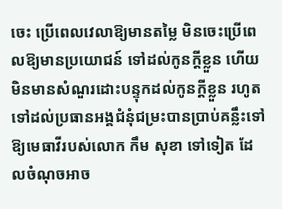ចេះ ប្រើពេលវេលាឱ្យមានតម្លៃ មិនចេះប្រើពេលឱ្យមានប្រយោជន៍ ទៅដល់កូនក្តីខ្លួន ហើយមិនមានសំណួរដោះបន្ទុកដល់កូនក្តីខ្លួន រហូតទៅដល់ប្រធានអង្គជំនុំជម្រះបានប្រាប់គន្លឹះទៅឱ្យមេធាវីរបស់លោក កឹម សុខា ទៅទៀត ដែលចំណុចអាច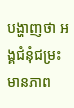បង្ហាញថា អង្គជំនុំជម្រះមានភាព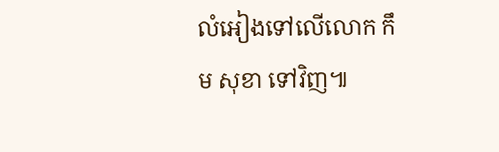លំអៀងទៅលើលោក កឹម សុខា ទៅវិញ៕